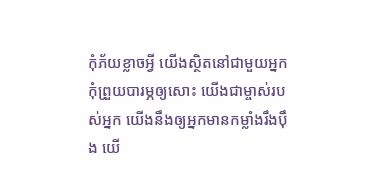កុំភ័យខ្លាចអ្វី យើងស្ថិតនៅជាមួយអ្នក កុំព្រួយបារម្ភឲ្យសោះ យើងជាម្ចាស់របស់អ្នក យើងនឹងឲ្យអ្នកមានកម្លាំងរឹងប៉ឹង យើ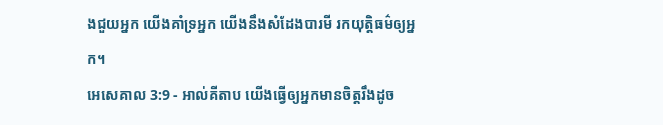ងជួយអ្នក យើងគាំទ្រអ្នក យើងនឹងសំដែងបារមី រកយុត្តិធម៌ឲ្យអ្នក។
អេសេគាល 3:9 - អាល់គីតាប យើងធ្វើឲ្យអ្នកមានចិត្តរឹងដូច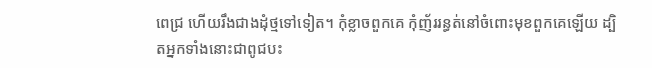ពេជ្រ ហើយរឹងជាងដុំថ្មទៅទៀត។ កុំខ្លាចពួកគេ កុំញ័ររន្ធត់នៅចំពោះមុខពួកគេឡើយ ដ្បិតអ្នកទាំងនោះជាពូជបះ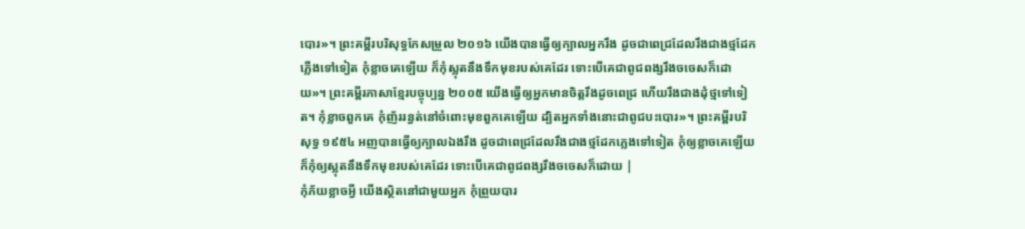បោរ»។ ព្រះគម្ពីរបរិសុទ្ធកែសម្រួល ២០១៦ យើងបានធ្វើឲ្យក្បាលអ្នករឹង ដូចជាពេជ្រដែលរឹងជាងថ្មដែកភ្លើងទៅទៀត កុំខ្លាចគេឡើយ ក៏កុំស្លុតនឹងទឹកមុខរបស់គេដែរ ទោះបើគេជាពូជពង្សរឹងចចេសក៏ដោយ»។ ព្រះគម្ពីរភាសាខ្មែរបច្ចុប្បន្ន ២០០៥ យើងធ្វើឲ្យអ្នកមានចិត្តរឹងដូចពេជ្រ ហើយរឹងជាងដុំថ្មទៅទៀត។ កុំខ្លាចពួកគេ កុំញ័ររន្ធត់នៅចំពោះមុខពួកគេឡើយ ដ្បិតអ្នកទាំងនោះជាពូជបះបោរ»។ ព្រះគម្ពីរបរិសុទ្ធ ១៩៥៤ អញបានធ្វើឲ្យក្បាលឯងរឹង ដូចជាពេជ្រដែលរឹងជាងថ្មដែកភ្លេងទៅទៀត កុំឲ្យខ្លាចគេឡើយ ក៏កុំឲ្យស្លុតនឹងទឹកមុខរបស់គេដែរ ទោះបើគេជាពូជពង្សរឹងចចេសក៏ដោយ |
កុំភ័យខ្លាចអ្វី យើងស្ថិតនៅជាមួយអ្នក កុំព្រួយបារ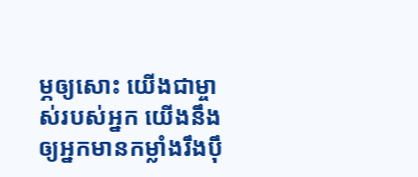ម្ភឲ្យសោះ យើងជាម្ចាស់របស់អ្នក យើងនឹងឲ្យអ្នកមានកម្លាំងរឹងប៉ឹ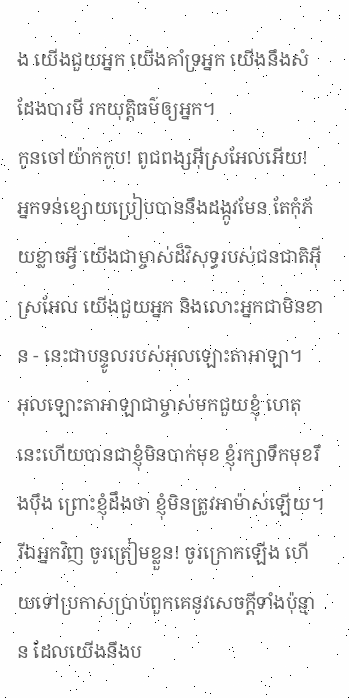ង យើងជួយអ្នក យើងគាំទ្រអ្នក យើងនឹងសំដែងបារមី រកយុត្តិធម៌ឲ្យអ្នក។
កូនចៅយ៉ាកកូប! ពូជពង្សអ៊ីស្រអែលអើយ! អ្នកទន់ខ្សោយប្រៀបបាននឹងដង្កូវមែន តែកុំភ័យខ្លាចអ្វី យើងជាម្ចាស់ដ៏វិសុទ្ធរបស់ជនជាតិអ៊ីស្រអែល យើងជួយអ្នក និងលោះអ្នកជាមិនខាន - នេះជាបន្ទូលរបស់អុលឡោះតាអាឡា។
អុលឡោះតាអាឡាជាម្ចាស់មកជួយខ្ញុំ ហេតុនេះហើយបានជាខ្ញុំមិនបាក់មុខ ខ្ញុំរក្សាទឹកមុខរឹងប៉ឹង ព្រោះខ្ញុំដឹងថា ខ្ញុំមិនត្រូវអាម៉ាស់ឡើយ។
រីឯអ្នកវិញ ចូរត្រៀមខ្លួន! ចូរក្រោកឡើង ហើយទៅប្រកាសប្រាប់ពួកគេនូវសេចក្ដីទាំងប៉ុន្មាន ដែលយើងនឹងប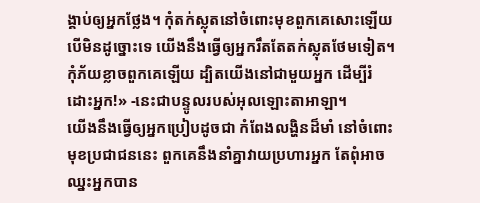ង្គាប់ឲ្យអ្នកថ្លែង។ កុំតក់ស្លុតនៅចំពោះមុខពួកគេសោះឡើយ បើមិនដូច្នោះទេ យើងនឹងធ្វើឲ្យអ្នករឹតតែតក់ស្លុតថែមទៀត។
កុំភ័យខ្លាចពួកគេឡើយ ដ្បិតយើងនៅជាមួយអ្នក ដើម្បីរំដោះអ្នក!» -នេះជាបន្ទូលរបស់អុលឡោះតាអាឡា។
យើងនឹងធ្វើឲ្យអ្នកប្រៀបដូចជា កំពែងលង្ហិនដ៏មាំ នៅចំពោះមុខប្រជាជននេះ ពួកគេនឹងនាំគ្នាវាយប្រហារអ្នក តែពុំអាចឈ្នះអ្នកបាន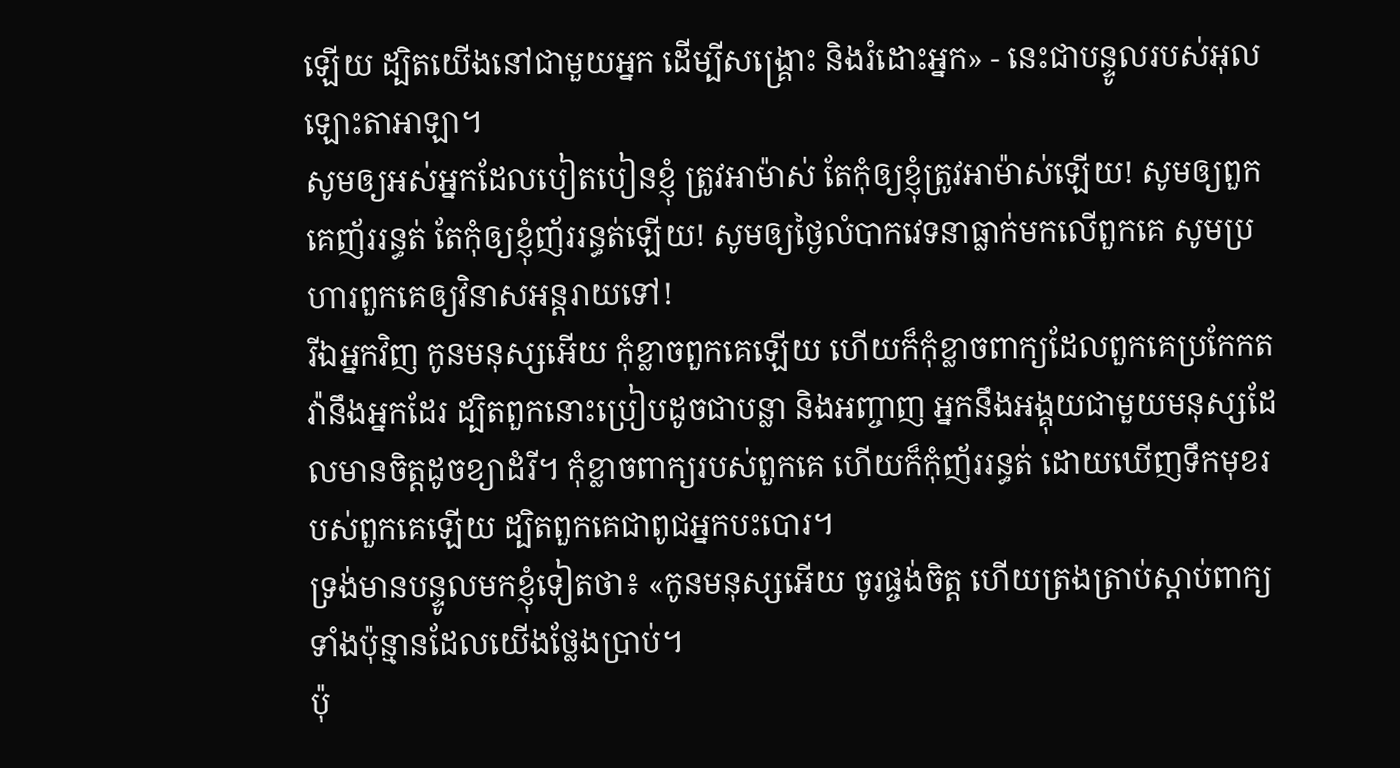ឡើយ ដ្បិតយើងនៅជាមួយអ្នក ដើម្បីសង្គ្រោះ និងរំដោះអ្នក» - នេះជាបន្ទូលរបស់អុលឡោះតាអាឡា។
សូមឲ្យអស់អ្នកដែលបៀតបៀនខ្ញុំ ត្រូវអាម៉ាស់ តែកុំឲ្យខ្ញុំត្រូវអាម៉ាស់ឡើយ! សូមឲ្យពួកគេញ័ររន្ធត់ តែកុំឲ្យខ្ញុំញ័ររន្ធត់ឡើយ! សូមឲ្យថ្ងៃលំបាកវេទនាធ្លាក់មកលើពួកគេ សូមប្រហារពួកគេឲ្យវិនាសអន្តរាយទៅ!
រីឯអ្នកវិញ កូនមនុស្សអើយ កុំខ្លាចពួកគេឡើយ ហើយក៏កុំខ្លាចពាក្យដែលពួកគេប្រកែកតវ៉ានឹងអ្នកដែរ ដ្បិតពួកនោះប្រៀបដូចជាបន្លា និងអញ្ចាញ អ្នកនឹងអង្គុយជាមួយមនុស្សដែលមានចិត្តដូចខ្យាដំរី។ កុំខ្លាចពាក្យរបស់ពួកគេ ហើយក៏កុំញ័ររន្ធត់ ដោយឃើញទឹកមុខរបស់ពួកគេឡើយ ដ្បិតពួកគេជាពូជអ្នកបះបោរ។
ទ្រង់មានបន្ទូលមកខ្ញុំទៀតថា៖ «កូនមនុស្សអើយ ចូរផ្ចង់ចិត្ត ហើយត្រងត្រាប់ស្ដាប់ពាក្យទាំងប៉ុន្មានដែលយើងថ្លែងប្រាប់។
ប៉ុ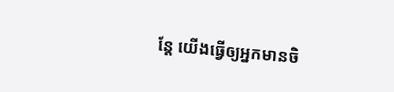ន្តែ យើងធ្វើឲ្យអ្នកមានចិ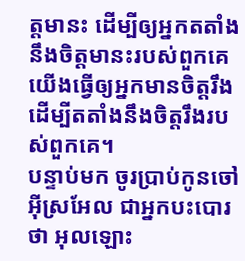ត្តមានះ ដើម្បីឲ្យអ្នកតតាំងនឹងចិត្តមានះរបស់ពួកគេ យើងធ្វើឲ្យអ្នកមានចិត្តរឹង ដើម្បីតតាំងនឹងចិត្តរឹងរបស់ពួកគេ។
បន្ទាប់មក ចូរប្រាប់កូនចៅអ៊ីស្រអែល ជាអ្នកបះបោរថា អុលឡោះ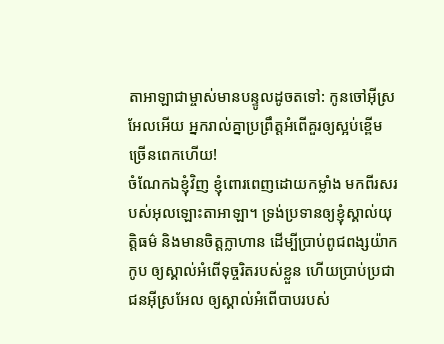តាអាឡាជាម្ចាស់មានបន្ទូលដូចតទៅ: កូនចៅអ៊ីស្រអែលអើយ អ្នករាល់គ្នាប្រព្រឹត្តអំពើគួរឲ្យស្អប់ខ្ពើមច្រើនពេកហើយ!
ចំណែកឯខ្ញុំវិញ ខ្ញុំពោរពេញដោយកម្លាំង មកពីរសរបស់អុលឡោះតាអាឡា។ ទ្រង់ប្រទានឲ្យខ្ញុំស្គាល់យុត្តិធម៌ និងមានចិត្តក្លាហាន ដើម្បីប្រាប់ពូជពង្សយ៉ាកកូប ឲ្យស្គាល់អំពើទុច្ចរិតរបស់ខ្លួន ហើយប្រាប់ប្រជាជនអ៊ីស្រអែល ឲ្យស្គាល់អំពើបាបរបស់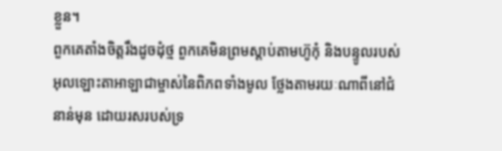ខ្លួន។
ពួកគេតាំងចិត្តរឹងដូចដុំថ្ម ពួកគេមិនព្រមស្ដាប់តាមហ៊ូកុំ និងបន្ទូលរបស់អុលឡោះតាអាឡាជាម្ចាស់នៃពិភពទាំងមូល ថ្លែងតាមរយៈណាពីនៅជំនាន់មុន ដោយរសរបស់ទ្រ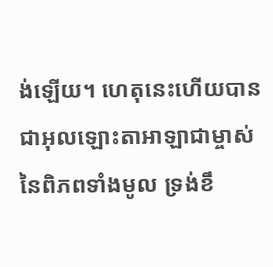ង់ឡើយ។ ហេតុនេះហើយបានជាអុលឡោះតាអាឡាជាម្ចាស់នៃពិភពទាំងមូល ទ្រង់ខឹ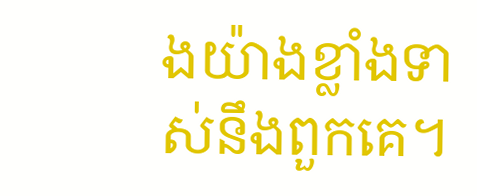ងយ៉ាងខ្លាំងទាស់នឹងពួកគេ។